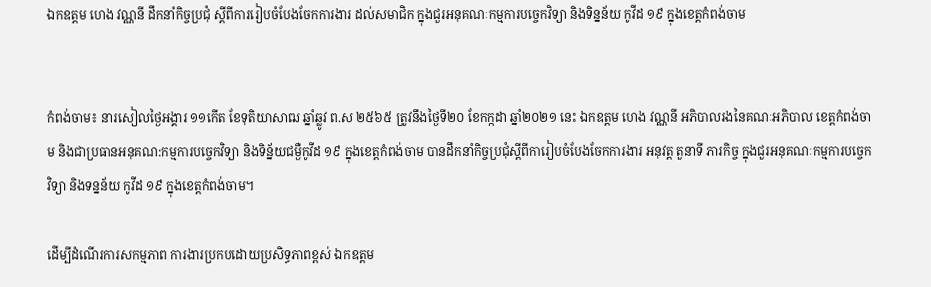ឯកឧត្តម ហេង វណ្ណនី ដឹកនាំកិច្ចប្រជុំ ស្តីពីការរៀបចំបែងចែកការងារ ដល់សមាជិក ក្នុងជួរអនុគណៈកម្មការបច្ចេកវិទ្យា និងទិន្នន័យ កូវីដ ១៩ ក្នុងខេត្តកំពង់ចាម


កំពង់ចាម៖ នារសៀលថ្ងៃអង្គារ ១១កើត ខែទុតិយាសាឍ ឆ្នាំឆ្លូវ ព.ស ២៥៦៥ ត្រូវនឹងថ្ងៃទី២០ ខែកក្កដា ឆ្នាំ២០២១ នេះ ឯកឧត្តម ហេង វណ្ណនី អភិបាលរងនៃគណៈអភិបាល ខេត្តកំពង់ចាម និងជាប្រធានអនុគណ:កម្មការបច្ចេកវិទ្យា និងទិន្ន័យជម្ងឺកូវីដ ១៩ ក្នុងខេត្តកំពង់ចាម បានដឹកនាំកិច្ចប្រជុំស្តីពីការៀបចំបែងចែកការងារ អនុវត្ត តួនាទី ភារកិច្ច ក្នុងជួរអនុគណៈកម្មការបច្ចេកវិទ្យា និងទន្នន័យ កូវីដ ១៩ ក្នុងខេត្តកំពង់ចាម។

ដើម្បីដំណើរការសកម្មភាព ការងារប្រកបដោយប្រសិទ្ធភាពខ្ពស់ ឯកឧត្តម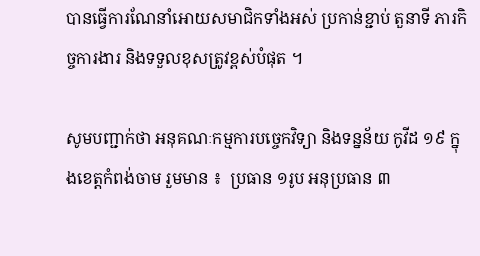បានធ្វើការណែនាំអោយសមាជិកទាំងអស់ ប្រកាន់ខ្ជាប់ តួនាទី ភារកិច្ចការងារ និងទទួលខុសត្រូវខ្ពស់បំផុត ។

សូមបញ្ជាក់ថា អនុគណៈកម្មការបច្ចេកវិទ្យា និងទន្នន័យ កូវីដ ១៩ ក្នុងខេត្តកំពង់ចាម រួមមាន ៖  ប្រធាន ១រូប អនុប្រធាន ៣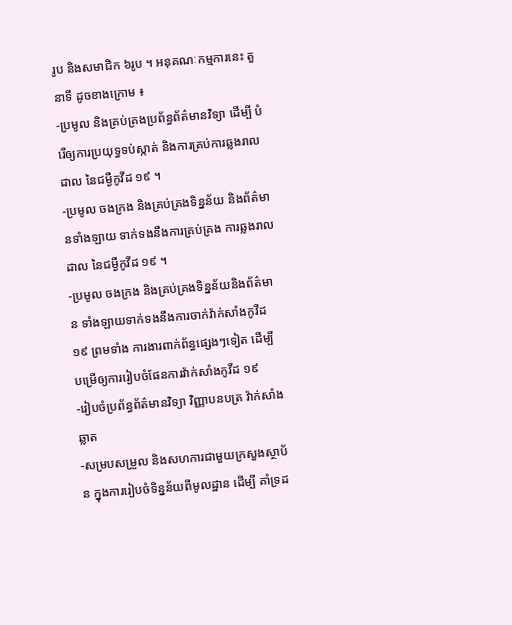រូប និងសមាជិក ៦រូប ។ អនុគណៈកម្មការនេះ តួនាទី ដូចខាងក្រោម ៖
-ប្រមូល និងគ្រប់គ្រងប្រព័ន្ធព័ត៌មានវិទ្យា ដើម្បី បំរើឲ្យការប្រយុទ្ធទប់ស្កាត់ និងការគ្រប់ការឆ្លងរាលដាល នៃជម្ងឺកូវីដ ១៩ ។
-ប្រមូល ចងក្រង និងគ្រប់គ្រងទិន្នន័យ និងព័ត៌មានទាំងឡាយ ទាក់ទងនឹងការគ្រប់គ្រង ការឆ្លងរាលដាល នៃជម្ងឺកូវីដ ១៩ ។
-ប្រមូល ចងក្រង និងគ្រប់គ្រងទិន្នន័យនិងព័ត៌មាន ទាំងឡាយទាក់ទងនឹងការចាក់វ៉ាក់សាំងកូវីដ ១៩ ព្រមទាំង ការងារពាក់ព័ន្ធផ្សេងៗទៀត ដើម្បី បម្រើឲ្យការរៀបចំផែនការវ៉ាក់សាំងកូវីដ ១៩
-រៀបចំប្រព័ន្ធព័ត៌មានវិទ្យា វិញ្ញាបនបត្រ វ៉ាក់សាំងឆ្លាត
-សម្របសម្រួល និងសហការជាមួយក្រសួងស្ថាប័ន ក្នុងការរៀបចំទិន្នន័យពីមូលដ្ឋាន ដើម្បី គាំទ្រដ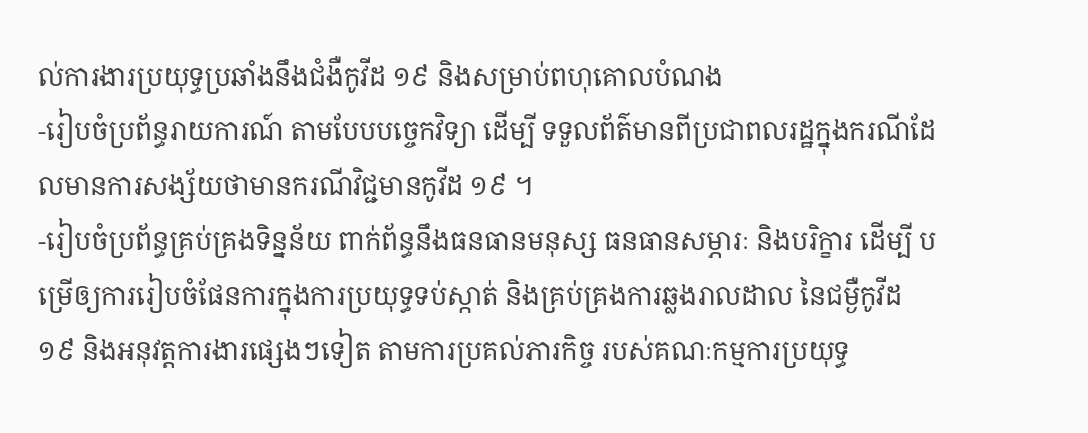ល់ការងារប្រយុទ្ធប្រឆាំងនឹងជំងឺកូវីដ ១៩ និងសម្រាប់ពហុគោលបំណង
-រៀបចំប្រព័ន្ធរាយការណ៍ តាមបែបបច្ចេកវិទ្យា ដើម្បី ទទួលព័ត៌មានពីប្រជាពលរដ្ឋក្នុងករណីដែលមានការសង្ស័យថាមានករណីវិជ្ជមានកូវីដ ១៩ ។
-រៀបចំប្រព័ន្ធគ្រប់គ្រងទិន្នន័យ ពាក់ព័ន្ធនឹងធនធានមនុស្ស ធនធានសម្ភារៈ និងបរិក្ខារ ដើម្បី បម្រើឲ្យការរៀបចំផែនការក្នុងការប្រយុទ្ធទប់ស្កាត់ និងគ្រប់គ្រងការឆ្លងរាលដាល នៃជម្ងឺកូវីដ ១៩ និងអនុវត្តការងារផ្សេងៗទៀត តាមការប្រគល់ភារកិច្ច របស់គណៈកម្មការប្រយុទ្ធ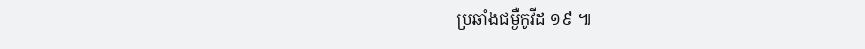ប្រឆាំងជម្ងឺកូវីដ ១៩ ៕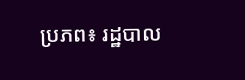ប្រភព៖ រដ្ឋបាល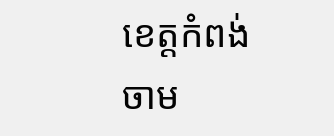ខេត្តកំពង់ចាម